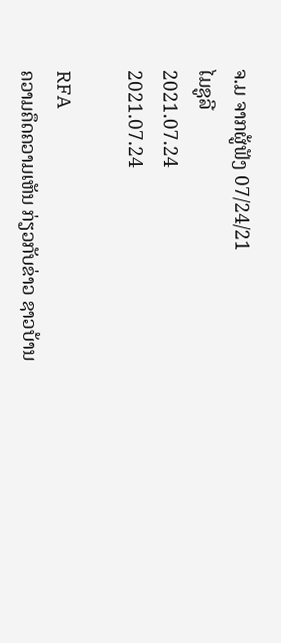ຈ.ມ ຈາກຜູ້ຟັງ 07/24/21
ໄມຊູລີ
2021.07.24
2021.07.24

RFA
ຄວາມຄຶດຄວາມເຫັນ ກ່ຽວກັບຂ່າວ ຊາວບ້ານ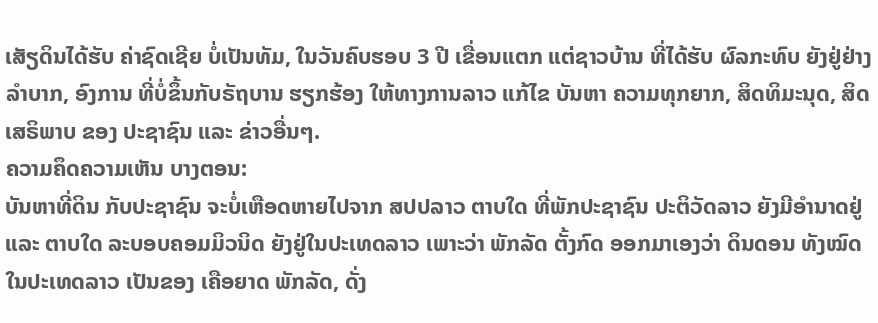ເສັຽດິນໄດ້ຮັບ ຄ່າຊົດເຊີຍ ບໍ່ເປັນທັມ, ໃນວັນຄົບຮອບ 3 ປີ ເຂື່ອນແຕກ ແຕ່ຊາວບ້ານ ທີ່ໄດ້ຮັບ ຜົລກະທົບ ຍັງຢູ່ຢ່າງ ລຳບາກ, ອົງການ ທີ່ບໍ່ຂຶ້ນກັບຣັຖບານ ຮຽກຮ້ອງ ໃຫ້ທາງການລາວ ແກ້ໄຂ ບັນຫາ ຄວາມທຸກຍາກ, ສິດທິມະນຸດ, ສິດເສຣິພາບ ຂອງ ປະຊາຊົນ ແລະ ຂ່າວອື່ນໆ.
ຄວາມຄຶດຄວາມເຫັນ ບາງຕອນ:
ບັນຫາທີ່ດິນ ກັບປະຊາຊົນ ຈະບໍ່ເຫືອດຫາຍໄປຈາກ ສປປລາວ ຕາບໃດ ທີ່ພັກປະຊາຊົນ ປະຕິວັດລາວ ຍັງມີອຳນາດຢູ່ ແລະ ຕາບໃດ ລະບອບຄອມມິວນິດ ຍັງຢູ່ໃນປະເທດລາວ ເພາະວ່າ ພັກລັດ ຕັ້ງກົດ ອອກມາເອງວ່າ ດິນດອນ ທັງໝົດ ໃນປະເທດລາວ ເປັນຂອງ ເຄືອຍາດ ພັກລັດ, ດັ່ງ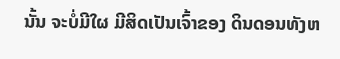ນັ້ນ ຈະບໍ່ມີໃຜ ມີສິດເປັນເຈົ້າຂອງ ດິນດອນທັງຫ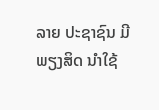ລາຍ ປະຊາຊົນ ມີພຽງສິດ ນຳໃຊ້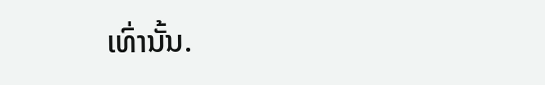ເທົ່ານັ້ນ.